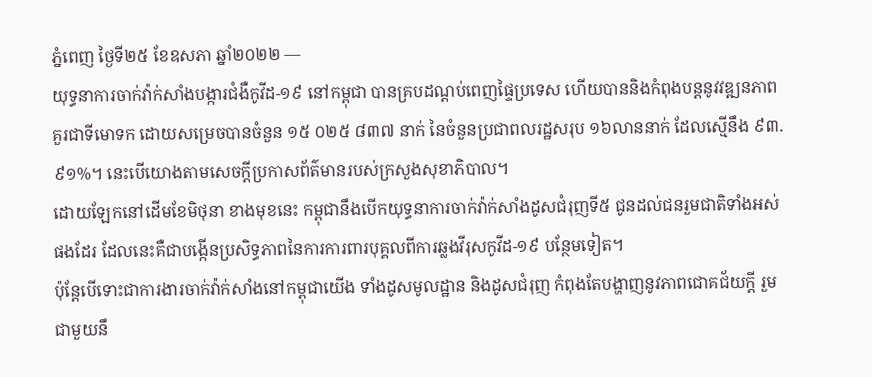ភ្នំពេញ ថ្ងៃទី២៥ ខែឧសភា ឆ្នាំ២០២២ —
យុទ្ធនាការចាក់វ៉ាក់សាំងបង្ការជំងឺកូវីដ-១៩ នៅកម្ពុជា បានគ្របដណ្តប់ពេញផ្ទៃប្រទេស ហើយបាននិងកំពុងបន្តនូវវឌ្ឍនភាពគួរជាទីមោទក ដោយសម្រេចបានចំនួន ១៥ ០២៥ ៨៣៧ នាក់ នៃចំនួនប្រជាពលរដ្ឋសរុប ១៦លាននាក់ ដែលស្មើនឹង ៩៣.៩១%។ នេះបើយោងតាមសេចក្តីប្រកាសព័ត៌មានរបស់ក្រសួងសុខាភិបាល។
ដោយឡែកនៅដើមខែមិថុនា ខាងមុខនេះ កម្ពុជានឹងបើកយុទ្ធនាការចាក់វ៉ាក់សាំងដូសជំរុញទី៥ ជូនដល់ជនរួមជាតិទាំងអស់ផងដែរ ដែលនេះគឺជាបង្កើនប្រសិទ្ធភាពនៃការការពារបុគ្គលពីការឆ្លងវីរុសកូវីដ-១៩ បន្ថែមទៀត។
ប៉ុន្តែបើទោះជាការងារចាក់វ៉ាក់សាំងនៅកម្ពុជាយើង ទាំងដូសមូលដ្ឋាន និងដូសជំរុញ កំពុងតែបង្ហាញនូវភាពជោគជ័យក្តី រួមជាមួយនឹ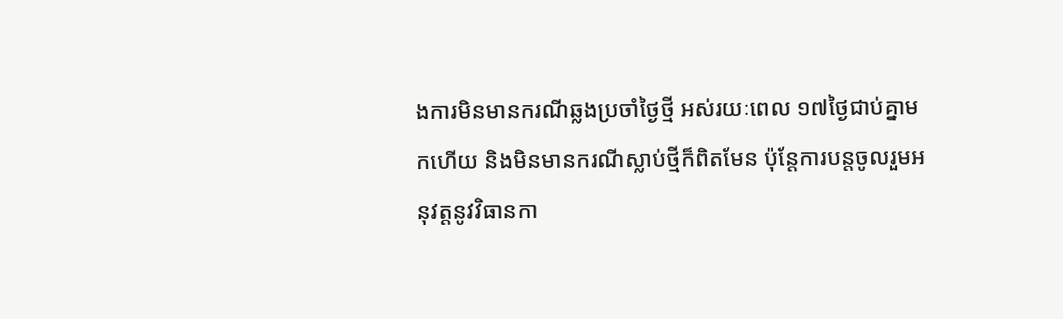ងការមិនមានករណីឆ្លងប្រចាំថ្ងៃថ្មី អស់រយៈពេល ១៧ថ្ងៃជាប់គ្នាមកហើយ និងមិនមានករណីស្លាប់ថ្មីក៏ពិតមែន ប៉ុន្តែការបន្តចូលរួមអនុវត្តនូវវិធានកា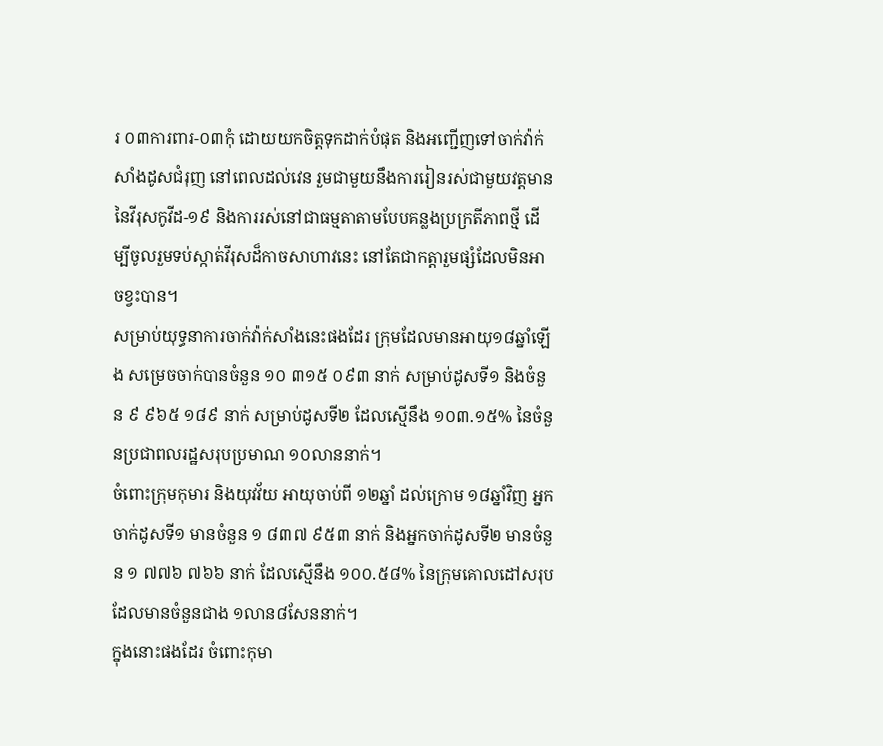រ ០៣ការពារ-០៣កុំ ដោយយកចិត្តទុកដាក់បំផុត និងអញ្ជើញទៅចាក់វ៉ាក់សាំងដូសជំរុញ នៅពេលដល់វេន រួមជាមួយនឹងការរៀនរស់ជាមួយវត្តមាននៃវីរុសកូវីដ-១៩ និងការរស់នៅជាធម្មតាតាមបែបគន្លងប្រក្រតីភាពថ្មី ដើម្បីចូលរួមទប់ស្កាត់វីរុសដ៏កាចសាហាវនេះ នៅតែជាកត្តារួមផ្សំដែលមិនអាចខ្វះបាន។
សម្រាប់យុទ្ធនាការចាក់វ៉ាក់សាំងនេះផងដែរ ក្រុមដែលមានអាយុ១៨ឆ្នាំឡើង សម្រេចចាក់បានចំនួន ១០ ៣១៥ ០៩៣ នាក់ សម្រាប់ដូសទី១ និងចំនួន ៩ ៩៦៥ ១៨៩ នាក់ សម្រាប់ដូសទី២ ដែលស្មើនឹង ១០៣.១៥% នៃចំនួនប្រជាពលរដ្ឋសរុបប្រមាណ ១០លាននាក់។
ចំពោះក្រុមកុមារ និងយុវវ័យ អាយុចាប់ពី ១២ឆ្នាំ ដល់ក្រោម ១៨ឆ្នាំវិញ អ្នកចាក់ដូសទី១ មានចំនួន ១ ៨៣៧ ៩៥៣ នាក់ និងអ្នកចាក់ដូសទី២ មានចំនួន ១ ៧៧៦ ៧៦៦ នាក់ ដែលស្មើនឹង ១០០.៥៨% នៃក្រុមគោលដៅសរុបដែលមានចំនួនជាង ១លាន៨សែននាក់។
ក្នុងនោះផងដែរ ចំពោះកុមា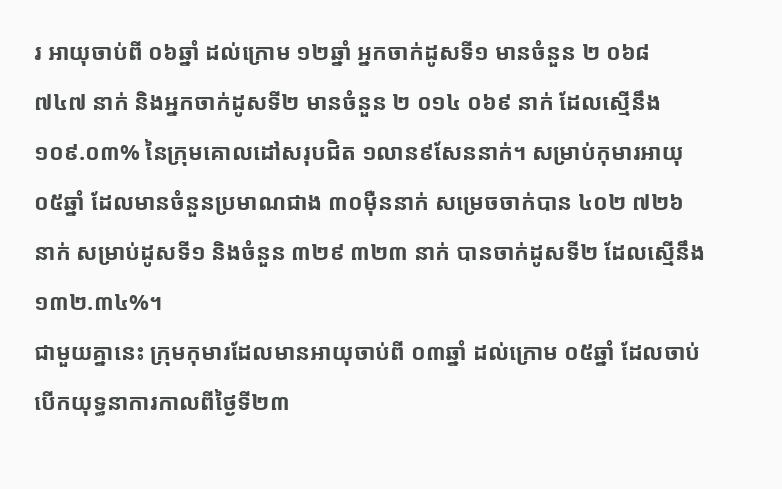រ អាយុចាប់ពី ០៦ឆ្នាំ ដល់ក្រោម ១២ឆ្នាំ អ្នកចាក់ដូសទី១ មានចំនួន ២ ០៦៨ ៧៤៧ នាក់ និងអ្នកចាក់ដូសទី២ មានចំនួន ២ ០១៤ ០៦៩ នាក់ ដែលស្មើនឹង ១០៩.០៣% នៃក្រុមគោលដៅសរុបជិត ១លាន៩សែននាក់។ សម្រាប់កុមារអាយុ ០៥ឆ្នាំ ដែលមានចំនួនប្រមាណជាង ៣០ម៉ឺននាក់ សម្រេចចាក់បាន ៤០២ ៧២៦ នាក់ សម្រាប់ដូសទី១ និងចំនួន ៣២៩ ៣២៣ នាក់ បានចាក់ដូសទី២ ដែលស្មើនឹង ១៣២.៣៤%។
ជាមួយគ្នានេះ ក្រុមកុមារដែលមានអាយុចាប់ពី ០៣ឆ្នាំ ដល់ក្រោម ០៥ឆ្នាំ ដែលចាប់បើកយុទ្ធនាការកាលពីថ្ងៃទី២៣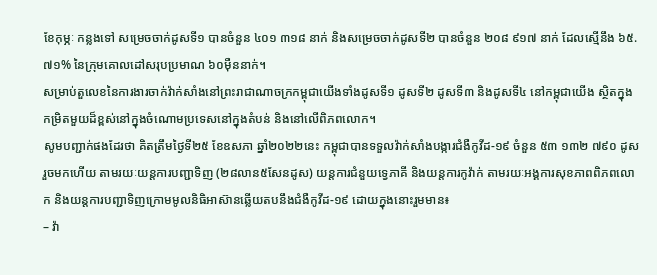ខែកុម្ភៈ កន្លងទៅ សម្រេចចាក់ដូសទី១ បានចំនួន ៤០១ ៣១៨ នាក់ និងសម្រេចចាក់ដូសទី២ បានចំនួន ២០៨ ៩១៧ នាក់ ដែលស្មើនឹង ៦៥.៧១% នៃក្រុមគោលដៅសរុបប្រមាណ ៦០ម៉ឺននាក់។
សម្រាប់តួលេខនៃការងារចាក់វ៉ាក់សាំងនៅព្រះរាជាណាចក្រកម្ពុជាយើងទាំងដូសទី១ ដូសទី២ ដូសទី៣ និងដូសទី៤ នៅកម្ពុជាយើង ស្ថិតក្នុងកម្រិតមួយដ៏ខ្ពស់នៅក្នុងចំណោមប្រទេសនៅក្នុងតំបន់ និងនៅលើពិភពលោក។
សូមបញ្ជាក់ផងដែរថា គិតត្រឹមថ្ងៃទី២៥ ខែឧសភា ឆ្នាំ២០២២នេះ កម្ពុជាបានទទួលវ៉ាក់សាំងបង្ការជំងឺកូវីដ-១៩ ចំនួន ៥៣ ១៣២ ៧៩០ ដូស រួចមកហើយ តាមរយៈយន្តការបញ្ជាទិញ (២៨លាន៥សែនដូស) យន្តការជំនួយទ្វេភាគី និងយន្តការកូវ៉ាក់ តាមរយៈអង្គការសុខភាពពិភពលោក និងយន្តការបញ្ជាទិញក្រោមមូលនិធិអាស៊ានឆ្លើយតបនឹងជំងឺកូវីដ-១៩ ដោយក្នុងនោះរួមមាន៖
– វ៉ា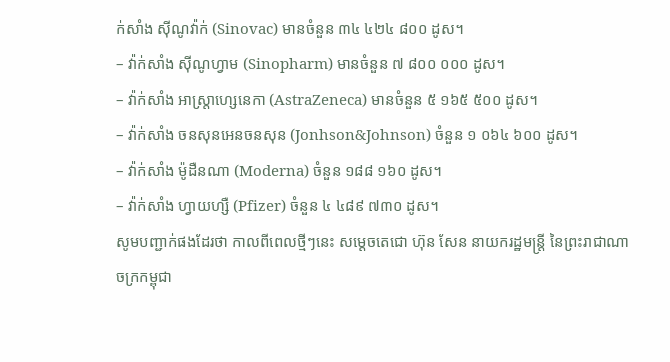ក់សាំង ស៊ីណូវ៉ាក់ (Sinovac) មានចំនួន ៣៤ ៤២៤ ៨០០ ដូស។
– វ៉ាក់សាំង ស៊ីណូហ្វាម (Sinopharm) មានចំនួន ៧ ៨០០ ០០០ ដូស។
– វ៉ាក់សាំង អាស្ត្រាហ្សេនេកា (AstraZeneca) មានចំនួន ៥ ១៦៥ ៥០០ ដូស។
– វ៉ាក់សាំង ចនសុនអេនចនសុន (Jonhson&Johnson) ចំនួន ១ ០៦៤ ៦០០ ដូស។
– វ៉ាក់សាំង ម៉ូដឺនណា (Moderna) ចំនួន ១៨៨ ១៦០ ដូស។
– វ៉ាក់សាំង ហ្វាយហ្សឺ (Pfizer) ចំនួន ៤ ៤៨៩ ៧៣០ ដូស។
សូមបញ្ជាក់ផងដែរថា កាលពីពេលថ្មីៗនេះ សម្តេចតេជោ ហ៊ុន សែន នាយករដ្ឋមន្ត្រី នៃព្រះរាជាណាចក្រកម្ពុជា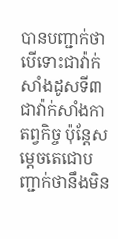បានបញ្ជាក់ថា បើទោះជាវ៉ាក់សាំងដូសទី៣ ជាវ៉ាក់សាំងកាតព្វកិច្ច ប៉ុន្តែសម្តេចតេជោបញ្ជាក់ថានឹងមិន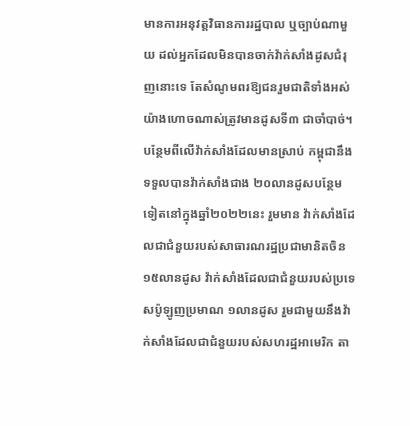មានការអនុវត្តវិធានការរដ្ឋបាល ឬច្បាប់ណាមួយ ដល់អ្នកដែលមិនបានចាក់វ៉ាក់សាំងដូសជំរុញនោះទេ តែសំណូមពរឱ្យជនរួមជាតិទាំងអស់យ៉ាងហោចណាស់ត្រូវមានដូសទី៣ ជាចាំបាច់។
បន្ថែមពីលើវ៉ាក់សាំងដែលមានស្រាប់ កម្ពុជានឹងទទួលបានវ៉ាក់សាំងជាង ២០លានដូសបន្ថែមទៀតនៅក្នុងឆ្នាំ២០២២នេះ រួមមាន វ៉ាក់សាំងដែលជាជំនួយរបស់សាធារណរដ្ឋប្រជាមានិតចិន ១៥លានដូស វ៉ាក់សាំងដែលជាជំនួយរបស់ប្រទេសប៉ូឡូញប្រមាណ ១លានដូស រួមជាមួយនឹងវ៉ាក់សាំងដែលជាជំនួយរបស់សហរដ្ឋអាមេរិក តា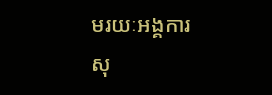មរយៈអង្គការសុ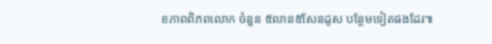ខភាពពិភពលោក ចំនួន ៥លាន៥សែនដូស បន្ថែមទៀតផងដែរ៕